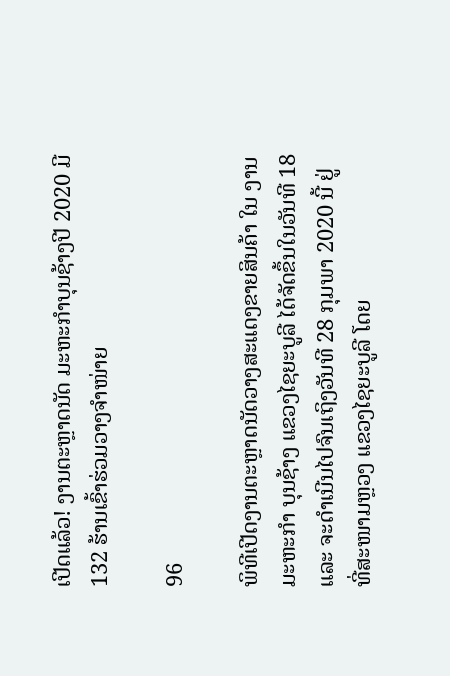ເປີດແລ້ວ! ງານຕະຫຼາດນັດ ມະຫະກໍາບຸນຊ້າງປີ 2020 ມີ 132 ຮ້ານເຂົ້າຮ່ວມວາງຈຳໜ່າຍ

96

ພິທີເປີດງານຕະຫຼາດນັດວາງສະແດງຂາຍສິນຄ້າ ໃນ ງານມະຫະກໍາ ບຸນຊ້າງ ແຂວງໄຊຍະບູລີ ໄດ້ຈັດຂຶ້ນໃນວັນທີ 18 ແລະ ຈະດຳເນີນໄປຈົນເຖິງວັນທີ 28 ກຸມພາ 2020 ນີ້ ຢູ່ທີ່ສະໜາມຫຼວງ ແຂວງໄຊຍະບູລີ ໂດຍ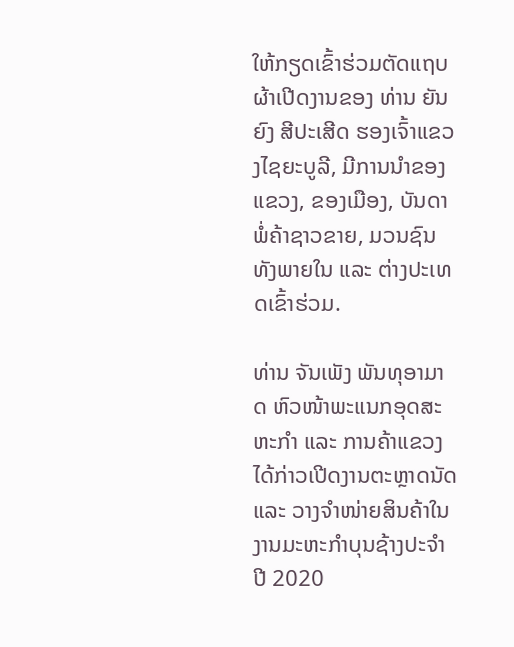ໃຫ້ກຽດເຂົ້າຮ່ວມຕັດແຖບຜ້າເປີດງານຂອງ ທ່ານ ຍັນຍົງ ສີປະເສີດ ຮອງເຈົ້າແຂວງໄຊຍະບູລີ, ມີການນໍາຂອງແຂວງ, ຂອງເມືອງ, ບັນດາພໍ່ຄ້າຊາວຂາຍ, ມວນຊົນທັງພາຍໃນ ແລະ ຕ່າງປະເທດເຂົ້າຮ່ວມ.

ທ່ານ ຈັນເພັງ ພັນທຸອາມາດ ຫົວໜ້າພະແນກອຸດສະຫະກໍາ ແລະ ການຄ້າແຂວງ ໄດ້ກ່າວເປີດງານຕະຫຼາດນັດ ແລະ ວາງຈໍາໜ່າຍສິນຄ້າໃນງານມະຫະກໍາບຸນຊ້າງປະຈໍາປີ 2020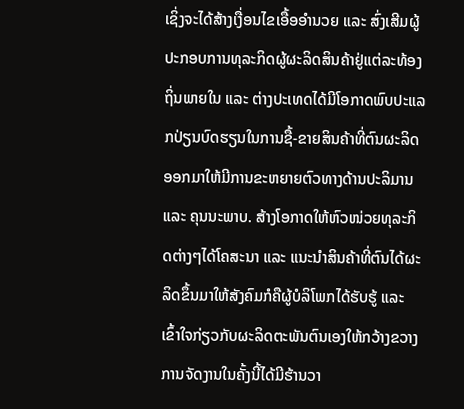ເຊິ່ງຈະໄດ້ສ້າງເງື່ອນໄຂເອື້ອອໍານວຍ ແລະ ສົ່ງເສີມຜູ້ປະກອບການທຸລະກິດຜູ້ຜະລິດສິນຄ້າຢູ່ແຕ່ລະທ້ອງຖິ່ນພາຍໃນ ແລະ ຕ່າງປະເທດໄດ້ມີໂອກາດພົບປະແລກປ່ຽນບົດຮຽນໃນການຊື້-ຂາຍສິນຄ້າທີ່ຕົນຜະລິດອອກມາໃຫ້ມີການຂະຫຍາຍຕົວທາງດ້ານປະລິມານ ແລະ ຄຸນນະພາບ. ສ້າງໂອກາດໃຫ້ຫົວໜ່ວຍທຸລະກິດຕ່າງໆໄດ້ໂຄສະນາ ແລະ ແນະນໍາສິນຄ້າທີ່ຕົນໄດ້ຜະລິດຂຶ້ນມາໃຫ້ສັງຄົມກໍຄືຜູ້ບໍລິໂພກໄດ້ຮັບຮູ້ ແລະ ເຂົ້າໃຈກ່ຽວກັບຜະລິດຕະພັນຕົນເອງໃຫ້ກວ້າງຂວາງ ການຈັດງານໃນຄັ້ງນີ້ໄດ້ມີຮ້ານວາ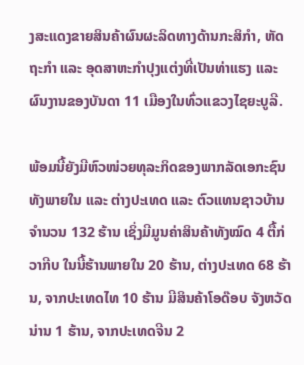ງສະແດງຂາຍສິນຄ້າຜົນຜະລິດທາງດ້ານກະສິກໍາ, ຫັດຖະກໍາ ແລະ ອຸດສາຫະກໍາປຸງແຕ່ງທີ່ເປັນທ່າແຮງ ແລະ ຜົນງານຂອງບັນດາ 11 ເມືອງໃນທົ່ວແຂວງໄຊຍະບູລີ.

ພ້ອມນີ້ຍັງມີຫົວໜ່ວຍທຸລະກິດຂອງພາກລັດເອກະຊົນທັງພາຍໃນ ແລະ ຕ່າງປະເທດ ແລະ ຕົວແທນຊາວບ້ານຈໍານວນ 132 ຮ້ານ ເຊິ່ງມີມູນຄ່າສິນຄ້າທັງໝົດ 4 ຕື້ກ່ວາກີບ ໃນນີ້ຮ້ານພາຍໃນ 20 ຮ້ານ, ຕ່າງປະເທດ 68 ຮ້ານ, ຈາກປະເທດໄທ 10 ຮ້ານ ມີສິນຄ້າໂອດ໊ອບ ຈັງຫວັດນ່ານ 1 ຮ້ານ, ຈາກປະເທດຈີນ 2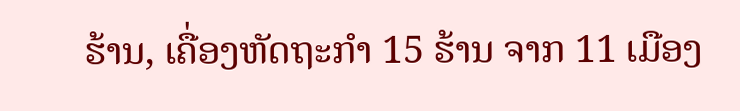ຮ້ານ, ເຄື່ອງຫັດຖະກໍາ 15 ຮ້ານ ຈາກ 11 ເມືອງ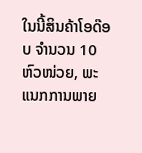ໃນນີ້ສິນຄ້າໂອດ໊ອບ ຈໍານວນ 10 ຫົວໜ່ວຍ, ພະແນກການພາຍ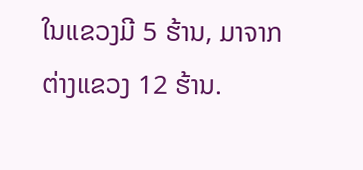ໃນແຂວງມີ 5 ຮ້ານ, ມາຈາກຕ່າງແຂວງ 12 ຮ້ານ.